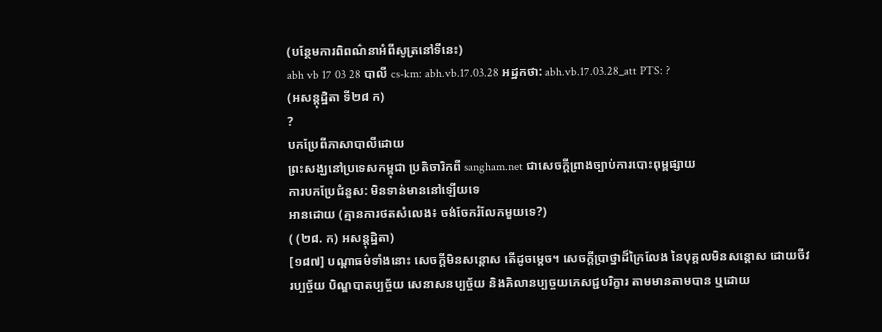(បន្ថែមការពិពណ៌នាអំពីសូត្រនៅទីនេះ)
abh vb 17 03 28 បាលី cs-km: abh.vb.17.03.28 អដ្ឋកថា: abh.vb.17.03.28_att PTS: ?
(អសន្តុដ្ឋិតា ទី២៨ ក)
?
បកប្រែពីភាសាបាលីដោយ
ព្រះសង្ឃនៅប្រទេសកម្ពុជា ប្រតិចារិកពី sangham.net ជាសេចក្តីព្រាងច្បាប់ការបោះពុម្ពផ្សាយ
ការបកប្រែជំនួស: មិនទាន់មាននៅឡើយទេ
អានដោយ (គ្មានការថតសំលេង៖ ចង់ចែករំលែកមួយទេ?)
( (២៨. ក) អសន្តុដ្ឋិតា)
[១៨៧] បណ្តាធម៌ទាំងនោះ សេចក្ដីមិនសន្ដោស តើដូចម្ដេច។ សេចក្ដីប្រាថ្នាដ៏ក្រៃលែង នៃបុគ្គលមិនសន្ដោស ដោយចីវរប្បច្ច័យ បិណ្ឌបាតប្បច្ច័យ សេនាសនប្បច្ច័យ និងគិលានប្បច្ចយភេសជ្ជបរិក្ខារ តាមមានតាមបាន ឬដោយ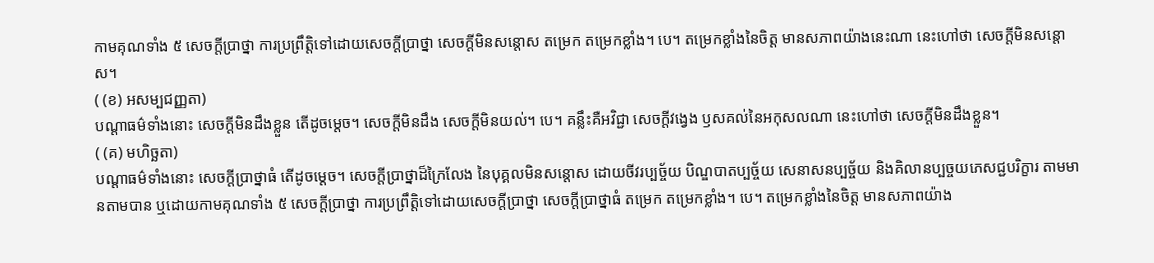កាមគុណទាំង ៥ សេចក្តីប្រាថ្នា ការប្រព្រឹត្តិទៅដោយសេចក្ដីប្រាថ្នា សេចក្ដីមិនសន្ដោស តម្រេក តម្រេកខ្លាំង។ បេ។ តម្រេកខ្លាំងនៃចិត្ត មានសភាពយ៉ាងនេះណា នេះហៅថា សេចក្ដីមិនសន្ដោស។
( (ខ) អសម្បជញ្ញតា)
បណ្ដាធម៌ទាំងនោះ សេចក្ដីមិនដឹងខ្លួន តើដូចម្ដេច។ សេចក្តីមិនដឹង សេចក្តីមិនយល់។ បេ។ គន្លឹះគឺអវិជ្ជា សេចក្ដីវង្វេង ឫសគល់នៃអកុសលណា នេះហៅថា សេចក្ដីមិនដឹងខ្លួន។
( (គ) មហិច្ឆតា)
បណ្ដាធម៌ទាំងនោះ សេចក្ដីប្រាថ្នាធំ តើដូចម្ដេច។ សេចក្ដីប្រាថ្នាដ៏ក្រៃលែង នៃបុគ្គលមិនសន្ដោស ដោយចីវរប្បច្ច័យ បិណ្ឌបាតប្បច្ច័យ សេនាសនប្បច្ច័យ និងគិលានប្បច្ចយភេសជ្ជបរិក្ខារ តាមមានតាមបាន ឬដោយកាមគុណទាំង ៥ សេចក្ដីប្រាថ្នា ការប្រព្រឹត្តិទៅដោយសេចក្ដីប្រាថ្នា សេចក្ដីប្រាថ្នាធំ តម្រេក តម្រេកខ្លាំង។ បេ។ តម្រេកខ្លាំងនៃចិត្ត មានសភាពយ៉ាង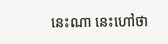នេះណា នេះហៅថា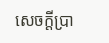សេចក្ដីប្រា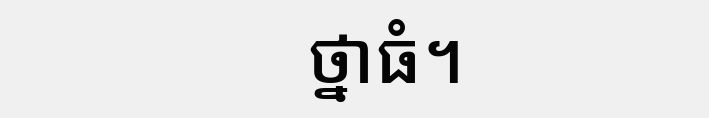ថ្នាធំ។